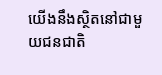យើងនឹងស្ថិតនៅជាមួយជនជាតិ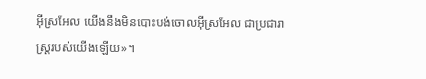អ៊ីស្រអែល យើងនឹងមិនបោះបង់ចោលអ៊ីស្រអែល ជាប្រជារាស្ត្ររបស់យើងឡើយ»។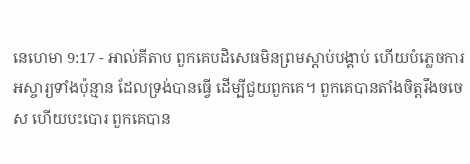នេហេមា 9:17 - អាល់គីតាប ពួកគេបដិសេធមិនព្រមស្ដាប់បង្គាប់ ហើយបំភ្លេចការអស្ចារ្យទាំងប៉ុន្មាន ដែលទ្រង់បានធ្វើ ដើម្បីជួយពួកគេ។ ពួកគេបានតាំងចិត្តរឹងចចេស ហើយបះបោរ ពួកគេបាន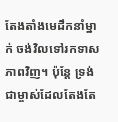តែងតាំងមេដឹកនាំម្នាក់ ចង់វិលទៅរកទាសភាពវិញ។ ប៉ុន្តែ ទ្រង់ជាម្ចាស់ដែលតែងតែ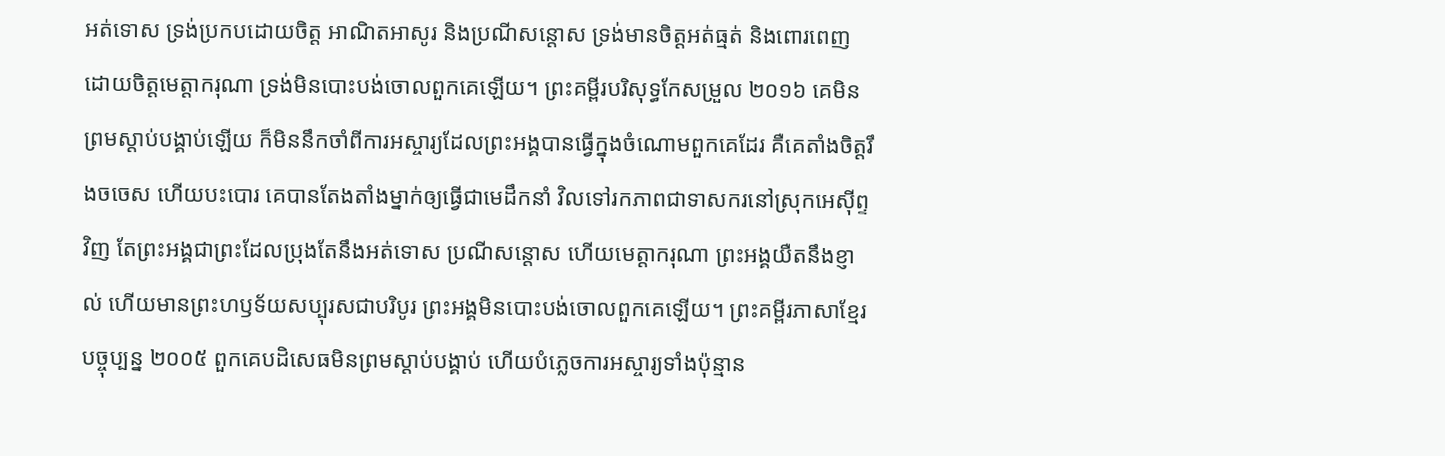អត់ទោស ទ្រង់ប្រកបដោយចិត្ត អាណិតអាសូរ និងប្រណីសន្ដោស ទ្រង់មានចិត្តអត់ធ្មត់ និងពោរពេញដោយចិត្តមេត្តាករុណា ទ្រង់មិនបោះបង់ចោលពួកគេឡើយ។ ព្រះគម្ពីរបរិសុទ្ធកែសម្រួល ២០១៦ គេមិនព្រមស្ដាប់បង្គាប់ឡើយ ក៏មិននឹកចាំពីការអស្ចារ្យដែលព្រះអង្គបានធ្វើក្នុងចំណោមពួកគេដែរ គឺគេតាំងចិត្តរឹងចចេស ហើយបះបោរ គេបានតែងតាំងម្នាក់ឲ្យធ្វើជាមេដឹកនាំ វិលទៅរកភាពជាទាសករនៅស្រុកអេស៊ីព្ទវិញ តែព្រះអង្គជាព្រះដែលប្រុងតែនឹងអត់ទោស ប្រណីសន្ដោស ហើយមេត្តាករុណា ព្រះអង្គយឺតនឹងខ្ញាល់ ហើយមានព្រះហឫទ័យសប្បុរសជាបរិបូរ ព្រះអង្គមិនបោះបង់ចោលពួកគេឡើយ។ ព្រះគម្ពីរភាសាខ្មែរបច្ចុប្បន្ន ២០០៥ ពួកគេបដិសេធមិនព្រមស្ដាប់បង្គាប់ ហើយបំភ្លេចការអស្ចារ្យទាំងប៉ុន្មាន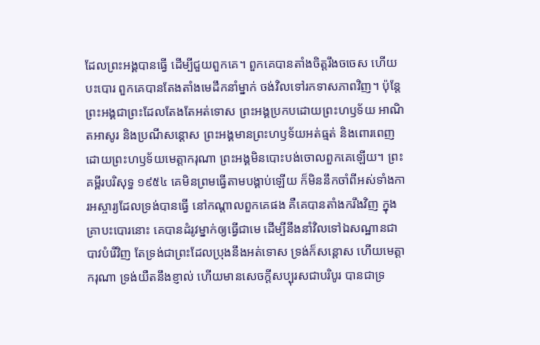ដែលព្រះអង្គបានធ្វើ ដើម្បីជួយពួកគេ។ ពួកគេបានតាំងចិត្តរឹងចចេស ហើយបះបោរ ពួកគេបានតែងតាំងមេដឹកនាំម្នាក់ ចង់វិលទៅរកទាសភាពវិញ។ ប៉ុន្តែ ព្រះអង្គជាព្រះដែលតែងតែអត់ទោស ព្រះអង្គប្រកបដោយព្រះហឫទ័យ អាណិតអាសូរ និងប្រណីសន្ដោស ព្រះអង្គមានព្រះហឫទ័យអត់ធ្មត់ និងពោរពេញដោយព្រះហឫទ័យមេត្តាករុណា ព្រះអង្គមិនបោះបង់ចោលពួកគេឡើយ។ ព្រះគម្ពីរបរិសុទ្ធ ១៩៥៤ គេមិនព្រមធ្វើតាមបង្គាប់ឡើយ ក៏មិននឹកចាំពីអស់ទាំងការអស្ចារ្យដែលទ្រង់បានធ្វើ នៅកណ្តាលពួកគេផង គឺគេបានតាំងករឹងវិញ ក្នុងគ្រាបះបោរនោះ គេបានដំរូវម្នាក់ឲ្យធ្វើជាមេ ដើម្បីនឹងនាំវិលទៅឯសណ្ឋានជាបាវបំរើវិញ តែទ្រង់ជាព្រះដែលប្រុងនឹងអត់ទោស ទ្រង់ក៏សន្តោស ហើយមេត្តាករុណា ទ្រង់យឺតនឹងខ្ញាល់ ហើយមានសេចក្ដីសប្បុរសជាបរិបូរ បានជាទ្រ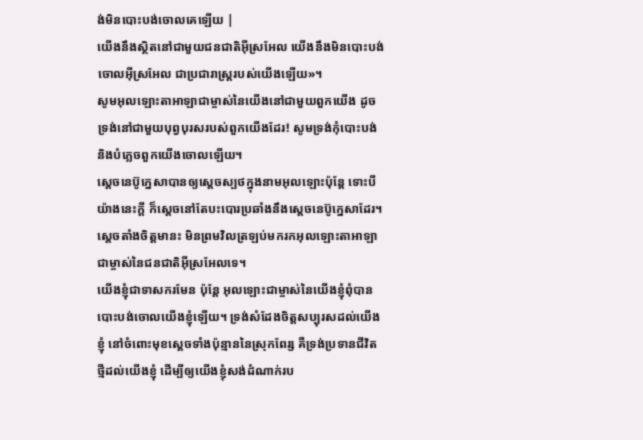ង់មិនបោះបង់ចោលគេឡើយ |
យើងនឹងស្ថិតនៅជាមួយជនជាតិអ៊ីស្រអែល យើងនឹងមិនបោះបង់ចោលអ៊ីស្រអែល ជាប្រជារាស្ត្ររបស់យើងឡើយ»។
សូមអុលឡោះតាអាឡាជាម្ចាស់នៃយើងនៅជាមួយពួកយើង ដូចទ្រង់នៅជាមួយបុព្វបុរសរបស់ពួកយើងដែរ! សូមទ្រង់កុំបោះបង់ និងបំភ្លេចពួកយើងចោលឡើយ។
ស្តេចនេប៊ូក្នេសាបានឲ្យស្តេចស្បថក្នុងនាមអុលឡោះប៉ុន្តែ ទោះបីយ៉ាងនេះក្តី ក៏ស្តេចនៅតែបះបោរប្រឆាំងនឹងស្តេចនេប៊ូក្នេសាដែរ។ ស្តេចតាំងចិត្តមានះ មិនព្រមវិលត្រឡប់មករកអុលឡោះតាអាឡា ជាម្ចាស់នៃជនជាតិអ៊ីស្រអែលទេ។
យើងខ្ញុំជាទាសករមែន ប៉ុន្តែ អុលឡោះជាម្ចាស់នៃយើងខ្ញុំពុំបានបោះបង់ចោលយើងខ្ញុំឡើយ។ ទ្រង់សំដែងចិត្តសប្បុរសដល់យើងខ្ញុំ នៅចំពោះមុខស្ដេចទាំងប៉ុន្មាននៃស្រុកពែរ្ស គឺទ្រង់ប្រទានជីវិតថ្មីដល់យើងខ្ញុំ ដើម្បីឲ្យយើងខ្ញុំសង់ដំណាក់រប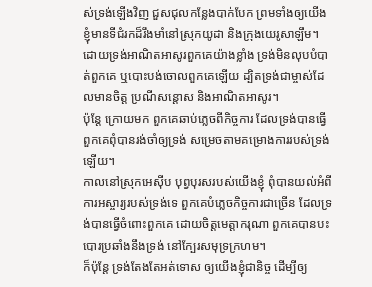ស់ទ្រង់ឡើងវិញ ជួសជុលកន្លែងបាក់បែក ព្រមទាំងឲ្យយើងខ្ញុំមានទីជំរកដ៏រឹងមាំនៅស្រុកយូដា និងក្រុងយេរូសាឡឹម។
ដោយទ្រង់អាណិតអាសូរពួកគេយ៉ាងខ្លាំង ទ្រង់មិនលុបបំបាត់ពួកគេ ឬបោះបង់ចោលពួកគេឡើយ ដ្បិតទ្រង់ជាម្ចាស់ដែលមានចិត្ត ប្រណីសន្ដោស និងអាណិតអាសូរ។
ប៉ុន្តែ ក្រោយមក ពួកគេឆាប់ភ្លេចពីកិច្ចការ ដែលទ្រង់បានធ្វើ ពួកគេពុំបានរង់ចាំឲ្យទ្រង់ សម្រេចតាមគម្រោងការរបស់ទ្រង់ឡើយ។
កាលនៅស្រុកអេស៊ីប បុព្វបុរសរបស់យើងខ្ញុំ ពុំបានយល់អំពីការអស្ចារ្យរបស់ទ្រង់ទេ ពួកគេបំភ្លេចកិច្ចការជាច្រើន ដែលទ្រង់បានធ្វើចំពោះពួកគេ ដោយចិត្តមេត្តាករុណា ពួកគេបានបះបោរប្រឆាំងនឹងទ្រង់ នៅក្បែរសមុទ្រក្រហម។
ក៏ប៉ុន្តែ ទ្រង់តែងតែអត់ទោស ឲ្យយើងខ្ញុំជានិច្ច ដើម្បីឲ្យ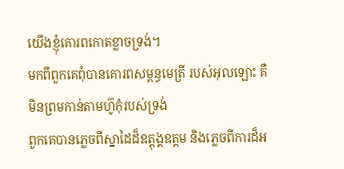យើងខ្ញុំគោរពកោតខ្លាចទ្រង់។
មកពីពួកគេពុំបានគោរពសម្ពន្ធមេត្រី របស់អុលឡោះ គឺមិនព្រមកាន់តាមហ៊ូកុំរបស់ទ្រង់
ពួកគេបានភ្លេចពីស្នាដៃដ៏ឧត្ដុង្គឧត្ដម និងភ្លេចពីការដ៏អ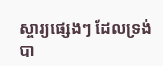ស្ចារ្យផ្សេងៗ ដែលទ្រង់បា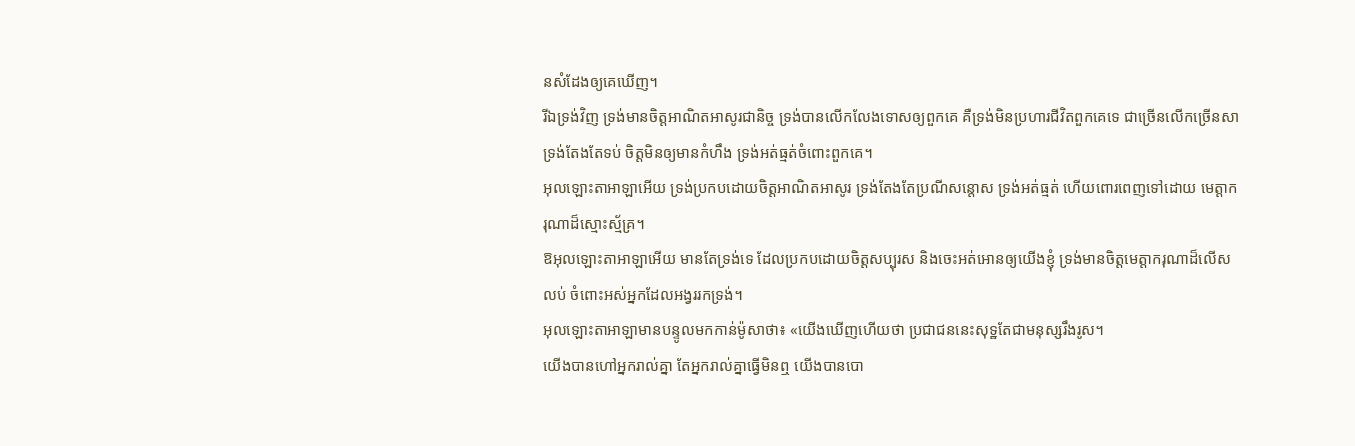នសំដែងឲ្យគេឃើញ។
រីឯទ្រង់វិញ ទ្រង់មានចិត្តអាណិតអាសូរជានិច្ច ទ្រង់បានលើកលែងទោសឲ្យពួកគេ គឺទ្រង់មិនប្រហារជីវិតពួកគេទេ ជាច្រើនលើកច្រើនសា ទ្រង់តែងតែទប់ ចិត្តមិនឲ្យមានកំហឹង ទ្រង់អត់ធ្មត់ចំពោះពួកគេ។
អុលឡោះតាអាឡាអើយ ទ្រង់ប្រកបដោយចិត្តអាណិតអាសូរ ទ្រង់តែងតែប្រណីសន្ដោស ទ្រង់អត់ធ្មត់ ហើយពោរពេញទៅដោយ មេត្តាករុណាដ៏ស្មោះស្ម័គ្រ។
ឱអុលឡោះតាអាឡាអើយ មានតែទ្រង់ទេ ដែលប្រកបដោយចិត្តសប្បុរស និងចេះអត់អោនឲ្យយើងខ្ញុំ ទ្រង់មានចិត្តមេត្តាករុណាដ៏លើសលប់ ចំពោះអស់អ្នកដែលអង្វររកទ្រង់។
អុលឡោះតាអាឡាមានបន្ទូលមកកាន់ម៉ូសាថា៖ «យើងឃើញហើយថា ប្រជាជននេះសុទ្ឋតែជាមនុស្សរឹងរូស។
យើងបានហៅអ្នករាល់គ្នា តែអ្នករាល់គ្នាធ្វើមិនឮ យើងបានបោ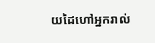យដៃហៅអ្នករាល់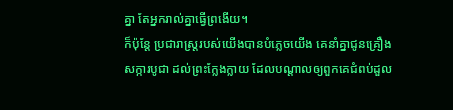គ្នា តែអ្នករាល់គ្នាធ្វើព្រងើយ។
ក៏ប៉ុន្តែ ប្រជារាស្ត្ររបស់យើងបានបំភ្លេចយើង គេនាំគ្នាជូនគ្រឿងសក្ការបូជា ដល់ព្រះក្លែងក្លាយ ដែលបណ្ដាលឲ្យពួកគេជំពប់ដួល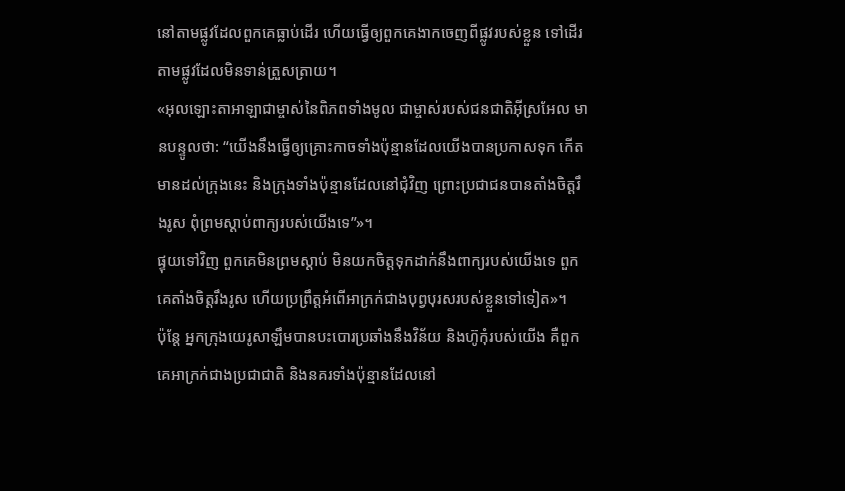នៅតាមផ្លូវដែលពួកគេធ្លាប់ដើរ ហើយធ្វើឲ្យពួកគេងាកចេញពីផ្លូវរបស់ខ្លួន ទៅដើរតាមផ្លូវដែលមិនទាន់ត្រួសត្រាយ។
«អុលឡោះតាអាឡាជាម្ចាស់នៃពិភពទាំងមូល ជាម្ចាស់របស់ជនជាតិអ៊ីស្រអែល មានបន្ទូលថា: “យើងនឹងធ្វើឲ្យគ្រោះកាចទាំងប៉ុន្មានដែលយើងបានប្រកាសទុក កើតមានដល់ក្រុងនេះ និងក្រុងទាំងប៉ុន្មានដែលនៅជុំវិញ ព្រោះប្រជាជនបានតាំងចិត្តរឹងរូស ពុំព្រមស្ដាប់ពាក្យរបស់យើងទេ”»។
ផ្ទុយទៅវិញ ពួកគេមិនព្រមស្ដាប់ មិនយកចិត្តទុកដាក់នឹងពាក្យរបស់យើងទេ ពួកគេតាំងចិត្តរឹងរូស ហើយប្រព្រឹត្តអំពើអាក្រក់ជាងបុព្វបុរសរបស់ខ្លួនទៅទៀត»។
ប៉ុន្តែ អ្នកក្រុងយេរូសាឡឹមបានបះបោរប្រឆាំងនឹងវិន័យ និងហ៊ូកុំរបស់យើង គឺពួកគេអាក្រក់ជាងប្រជាជាតិ និងនគរទាំងប៉ុន្មានដែលនៅ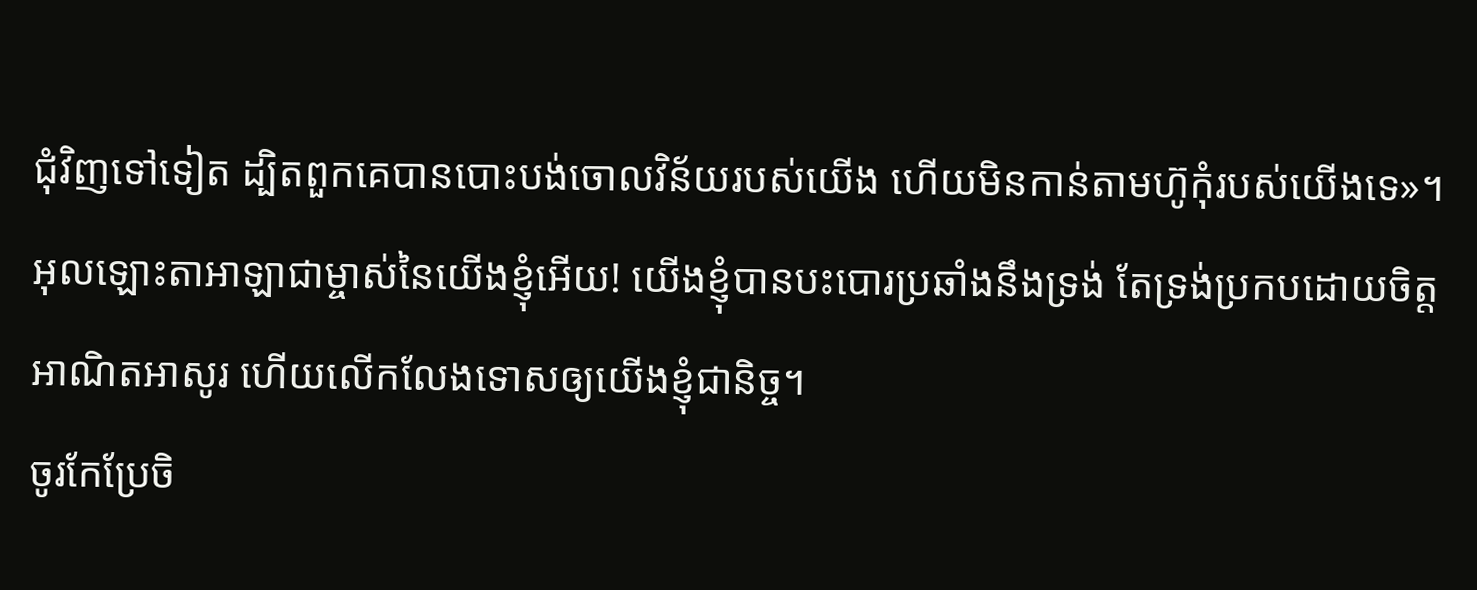ជុំវិញទៅទៀត ដ្បិតពួកគេបានបោះបង់ចោលវិន័យរបស់យើង ហើយមិនកាន់តាមហ៊ូកុំរបស់យើងទេ»។
អុលឡោះតាអាឡាជាម្ចាស់នៃយើងខ្ញុំអើយ! យើងខ្ញុំបានបះបោរប្រឆាំងនឹងទ្រង់ តែទ្រង់ប្រកបដោយចិត្តអាណិតអាសូរ ហើយលើកលែងទោសឲ្យយើងខ្ញុំជានិច្ច។
ចូរកែប្រែចិ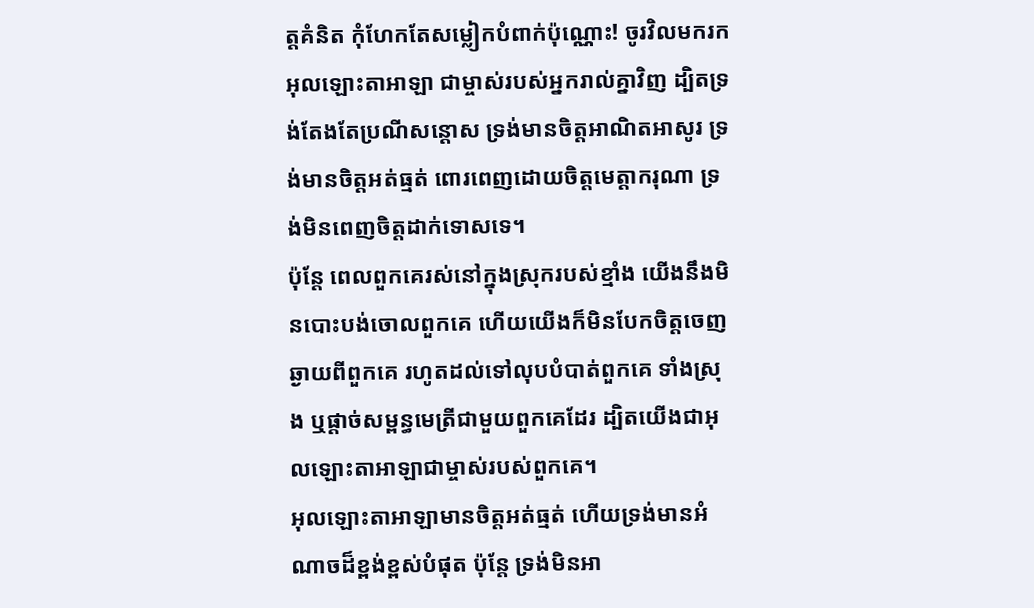ត្តគំនិត កុំហែកតែសម្លៀកបំពាក់ប៉ុណ្ណោះ! ចូរវិលមករកអុលឡោះតាអាឡា ជាម្ចាស់របស់អ្នករាល់គ្នាវិញ ដ្បិតទ្រង់តែងតែប្រណីសន្ដោស ទ្រង់មានចិត្តអាណិតអាសូរ ទ្រង់មានចិត្តអត់ធ្មត់ ពោរពេញដោយចិត្តមេត្តាករុណា ទ្រង់មិនពេញចិត្តដាក់ទោសទេ។
ប៉ុន្តែ ពេលពួកគេរស់នៅក្នុងស្រុករបស់ខ្មាំង យើងនឹងមិនបោះបង់ចោលពួកគេ ហើយយើងក៏មិនបែកចិត្តចេញឆ្ងាយពីពួកគេ រហូតដល់ទៅលុបបំបាត់ពួកគេ ទាំងស្រុង ឬផ្តាច់សម្ពន្ធមេត្រីជាមួយពួកគេដែរ ដ្បិតយើងជាអុលឡោះតាអាឡាជាម្ចាស់របស់ពួកគេ។
អុលឡោះតាអាឡាមានចិត្តអត់ធ្មត់ ហើយទ្រង់មានអំណាចដ៏ខ្ពង់ខ្ពស់បំផុត ប៉ុន្តែ ទ្រង់មិនអា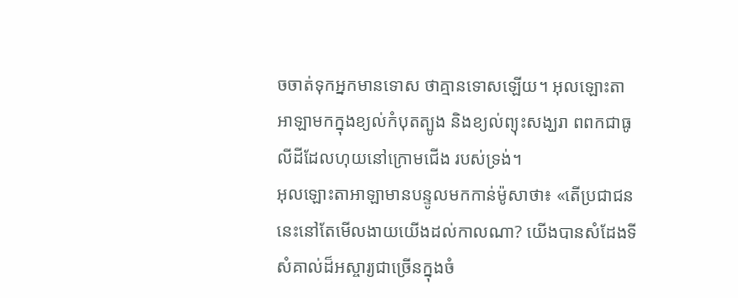ចចាត់ទុកអ្នកមានទោស ថាគ្មានទោសឡើយ។ អុលឡោះតាអាឡាមកក្នុងខ្យល់កំបុតត្បូង និងខ្យល់ព្យុះសង្ឃរា ពពកជាធូលីដីដែលហុយនៅក្រោមជើង របស់ទ្រង់។
អុលឡោះតាអាឡាមានបន្ទូលមកកាន់ម៉ូសាថា៖ «តើប្រជាជននេះនៅតែមើលងាយយើងដល់កាលណា? យើងបានសំដែងទីសំគាល់ដ៏អស្ចារ្យជាច្រើនក្នុងចំ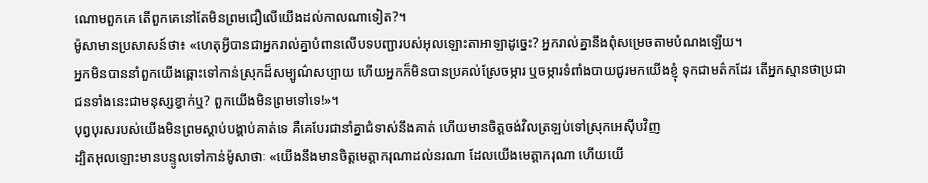ណោមពួកគេ តើពួកគេនៅតែមិនព្រមជឿលើយើងដល់កាលណាទៀត?។
ម៉ូសាមានប្រសាសន៍ថា៖ «ហេតុអ្វីបានជាអ្នករាល់គ្នាបំពានលើបទបញ្ជារបស់អុលឡោះតាអាឡាដូច្នេះ? អ្នករាល់គ្នានឹងពុំសម្រេចតាមបំណងឡើយ។
អ្នកមិនបាននាំពួកយើងឆ្ពោះទៅកាន់ស្រុកដ៏សម្បូណ៌សប្បាយ ហើយអ្នកក៏មិនបានប្រគល់ស្រែចម្ការ ឬចម្ការទំពាំងបាយជូរមកយើងខ្ញុំ ទុកជាមត៌កដែរ តើអ្នកស្មានថាប្រជាជនទាំងនេះជាមនុស្សខ្វាក់ឬ? ពួកយើងមិនព្រមទៅទេ!»។
បុព្វបុរសរបស់យើងមិនព្រមស្ដាប់បង្គាប់គាត់ទេ គឺគេបែរជានាំគ្នាជំទាស់នឹងគាត់ ហើយមានចិត្ដចង់វិលត្រឡប់ទៅស្រុកអេស៊ីបវិញ
ដ្បិតអុលឡោះមានបន្ទូលទៅកាន់ម៉ូសាថាៈ «យើងនឹងមានចិត្ដមេត្ដាករុណាដល់នរណា ដែលយើងមេត្ដាករុណា ហើយយើ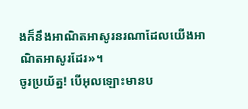ងក៏នឹងអាណិតអាសូរនរណាដែលយើងអាណិតអាសូរដែរ»។
ចូរប្រយ័ត្ន! បើអុលឡោះមានប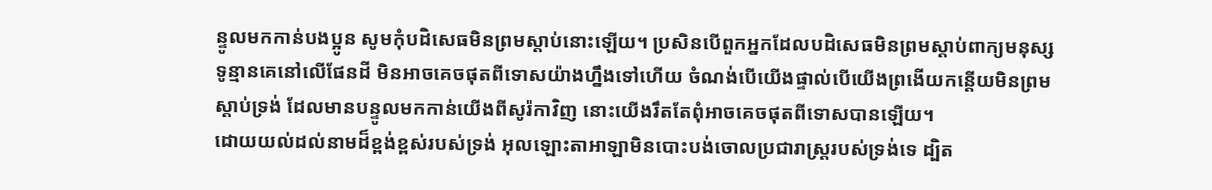ន្ទូលមកកាន់បងប្អូន សូមកុំបដិសេធមិនព្រមស្ដាប់នោះឡើយ។ ប្រសិនបើពួកអ្នកដែលបដិសេធមិនព្រមស្ដាប់ពាក្យមនុស្សទូន្មានគេនៅលើផែនដី មិនអាចគេចផុតពីទោសយ៉ាងហ្នឹងទៅហើយ ចំណង់បើយើងផ្ទាល់បើយើងព្រងើយកន្តើយមិនព្រមស្ដាប់ទ្រង់ ដែលមានបន្ទូលមកកាន់យើងពីសូរ៉កាវិញ នោះយើងរឹតតែពុំអាចគេចផុតពីទោសបានឡើយ។
ដោយយល់ដល់នាមដ៏ខ្ពង់ខ្ពស់របស់ទ្រង់ អុលឡោះតាអាឡាមិនបោះបង់ចោលប្រជារាស្ត្ររបស់ទ្រង់ទេ ដ្បិត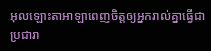អុលឡោះតាអាឡាពេញចិត្តឲ្យអ្នករាល់គ្នាធ្វើជាប្រជារា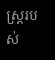ស្ត្ររបស់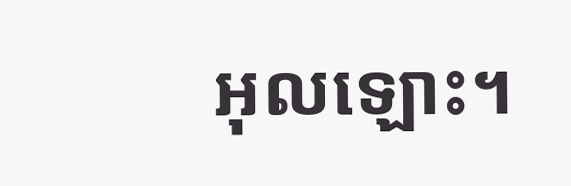អុលឡោះ។